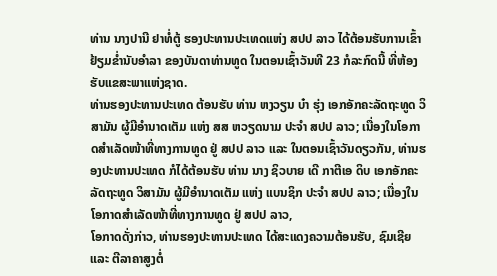ທ່ານ ນາງປານີ ຢາທໍ່ຕູ້ ຮອງປະທານປະເທດແຫ່ງ ສປປ ລາວ ໄດ້ຕ້ອນຮັບການເຂົ້າຢ້ຽມຂໍ່ານັບອໍາລາ ຂອງບັນດາທ່ານທູດ ໃນຕອນເຊົ້າວັນທີ 23 ກໍລະກົດນີ້ ທີ່ຫ້ອງຮັບແຂສະພາແຫ່ງຊາດ.
ທ່ານຮອງປະທານປະເທດ ຕ້ອນຮັບ ທ່ານ ຫງວຽນ ບ໋າ ຮຸ່ງ ເອກອັກຄະລັດຖະທູດ ວິສາມັນ ຜູ້ມີອຳນາດເຕັມ ແຫ່ງ ສສ ຫວຽດນາມ ປະຈຳ ສປປ ລາວ; ເນື່ອງໃນໂອກາດສຳເລັດໜ້າທີ່ທາງການທູດ ຢູ່ ສປປ ລາວ ແລະ ໃນຕອນເຊົ້າວັນດຽວກັນ, ທ່ານຮອງປະທານປະເທດ ກໍໄດ້ຕ້ອນຮັບ ທ່ານ ນາງ ຊິວບາຍ ເດີ ກາຕີເອ ດິບ ເອກອັກຄະລັດຖະທູດ ວິສາມັນ ຜູ້ມີອຳນາດເຕັມ ແຫ່ງ ແບນຊິກ ປະຈຳ ສປປ ລາວ; ເນື່ອງໃນໂອກາດສຳເລັດໜ້າທີ່ທາງການທູດ ຢູ່ ສປປ ລາວ,
ໂອກາດດັ່ງກ່າວ, ທ່ານຮອງປະທານປະເທດ ໄດ້ສະແດງຄວາມຕ້ອນຮັບ, ຊົມເຊີຍ ແລະ ຕີລາຄາສູງຕໍ່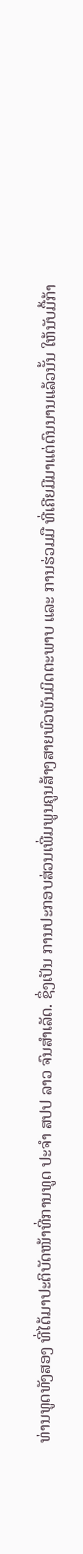ທ່ານທູດທັງສອງ ທີ່ໄດ້ມາປະຕິບັດໜ້າທີ່ການທູດ ປະຈໍາ ສປປ ລາວ ຈົນສໍາເລັດ. ຊຶ່ງເປັນ ການປະກອບສ່ວນເພີ່ມພູນຄູນສ້າງສາຍພົວພັນມິດຕະພາບ ແລະ ການຮ່ວມມື ທີ່ເຄີຍມີມາແຕ່ດົນນານແລ້ວນັ້ນ ໃຫ້ນັບມື້ກ້າ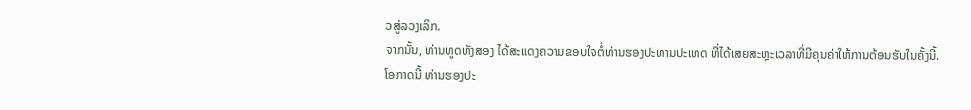ວສູ່ລວງເລິກ.
ຈາກນັ້ນ, ທ່ານທູດທັງສອງ ໄດ້ສະແດງຄວາມຂອບໃຈຕໍ່ທ່ານຮອງປະທານປະເທດ ທີ່ໄດ້ເສຍສະຫຼະເວລາທີ່ມີຄຸນຄ່າໃຫ້ການຕ້ອນຮັບໃນຄັ້ງນີ້.
ໂອກາດນີ້ ທ່ານຮອງປະ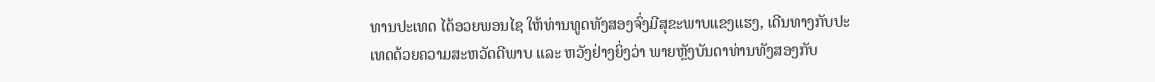ທານປະເທດ ໄດ້ອວຍພອນໄຊ ໃຫ້ທ່ານທູດທັງສອງຈົ່ງມີສຸຂະພາບແຂງແຮງ, ເດີນທາງກັບປະເທດດ້ວຍຄວາມສະຫວັດດີພາບ ແລະ ຫວັງຢ່າງຍິ່ງວ່າ ພາຍຫຼັງບັນດາທ່ານທັງສອງກັບ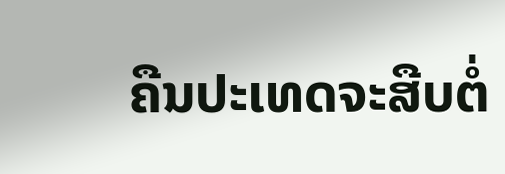ຄືນປະເທດຈະສືບຕໍ່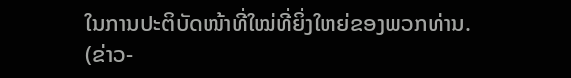ໃນການປະຕິບັດໜ້າທີ່ໃໝ່ທີ່ຍິ່ງໃຫຍ່ຂອງພວກທ່ານ.
(ຂ່າວ-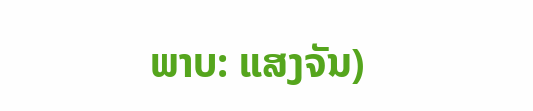ພາບ: ແສງຈັນ)